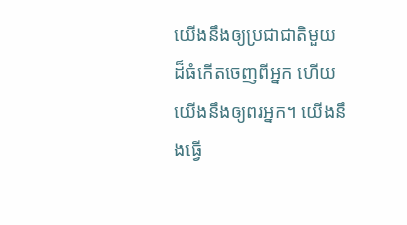យើងនឹងឲ្យប្រជាជាតិមួយដ៏ធំកើតចេញពីអ្នក ហើយយើងនឹងឲ្យពរអ្នក។ យើងនឹងធ្វើ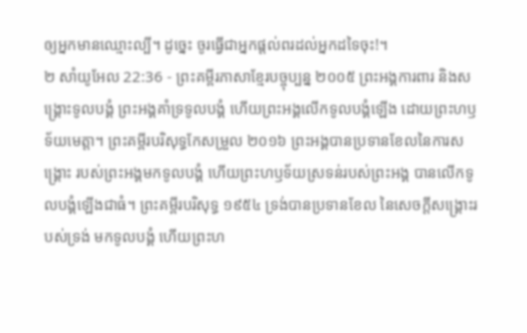ឲ្យអ្នកមានឈ្មោះល្បី។ ដូច្នេះ ចូរធ្វើជាអ្នកផ្ដល់ពរដល់អ្នកដទៃចុះ!។
២ សាំយូអែល 22:36 - ព្រះគម្ពីរភាសាខ្មែរបច្ចុប្បន្ន ២០០៥ ព្រះអង្គការពារ និងសង្គ្រោះទូលបង្គំ ព្រះអង្គគាំទ្រទូលបង្គំ ហើយព្រះអង្គលើកទូលបង្គំឡើង ដោយព្រះហឫទ័យមេត្តា។ ព្រះគម្ពីរបរិសុទ្ធកែសម្រួល ២០១៦ ព្រះអង្គបានប្រទានខែលនៃការសង្គ្រោះ របស់ព្រះអង្គមកទូលបង្គំ ហើយព្រះហឫទ័យស្រទន់របស់ព្រះអង្គ បានលើកទូលបង្គំឡើងជាធំ។ ព្រះគម្ពីរបរិសុទ្ធ ១៩៥៤ ទ្រង់បានប្រទានខែល នៃសេចក្ដីសង្គ្រោះរបស់ទ្រង់ មកទូលបង្គំ ហើយព្រះហ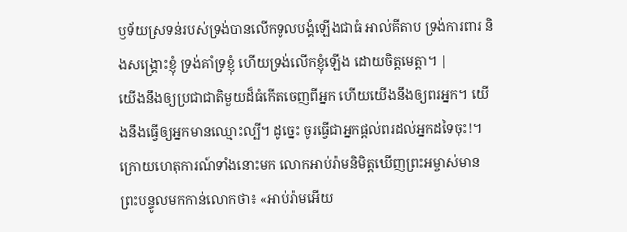ឫទ័យស្រទន់របស់ទ្រង់បានលើកទូលបង្គំឡើងជាធំ អាល់គីតាប ទ្រង់ការពារ និងសង្គ្រោះខ្ញុំ ទ្រង់គាំទ្រខ្ញុំ ហើយទ្រង់លើកខ្ញុំឡើង ដោយចិត្តមេត្តា។ |
យើងនឹងឲ្យប្រជាជាតិមួយដ៏ធំកើតចេញពីអ្នក ហើយយើងនឹងឲ្យពរអ្នក។ យើងនឹងធ្វើឲ្យអ្នកមានឈ្មោះល្បី។ ដូច្នេះ ចូរធ្វើជាអ្នកផ្ដល់ពរដល់អ្នកដទៃចុះ!។
ក្រោយហេតុការណ៍ទាំងនោះមក លោកអាប់រ៉ាមនិមិត្តឃើញព្រះអម្ចាស់មានព្រះបន្ទូលមកកាន់លោកថា៖ «អាប់រ៉ាមអើយ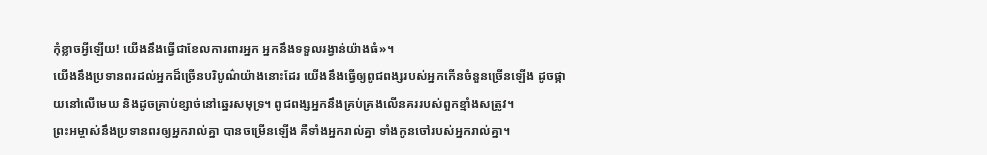កុំខ្លាចអ្វីឡើយ! យើងនឹងធ្វើជាខែលការពារអ្នក អ្នកនឹងទទួលរង្វាន់យ៉ាងធំ»។
យើងនឹងប្រទានពរដល់អ្នកដ៏ច្រើនបរិបូណ៌យ៉ាងនោះដែរ យើងនឹងធ្វើឲ្យពូជពង្សរបស់អ្នកកើនចំនួនច្រើនឡើង ដូចផ្កាយនៅលើមេឃ និងដូចគ្រាប់ខ្សាច់នៅឆ្នេរសមុទ្រ។ ពូជពង្សអ្នកនឹងគ្រប់គ្រងលើនគររបស់ពួកខ្មាំងសត្រូវ។
ព្រះអម្ចាស់នឹងប្រទានពរឲ្យអ្នករាល់គ្នា បានចម្រើនឡើង គឺទាំងអ្នករាល់គ្នា ទាំងកូនចៅរបស់អ្នករាល់គ្នា។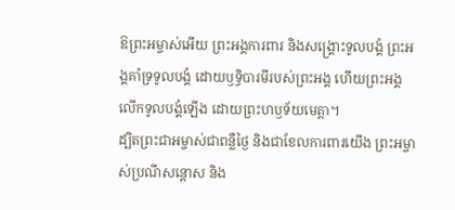ឱព្រះអម្ចាស់អើយ ព្រះអង្គការពារ និងសង្គ្រោះទូលបង្គំ ព្រះអង្គគាំទ្រទូលបង្គំ ដោយឫទ្ធិបារមីរបស់ព្រះអង្គ ហើយព្រះអង្គលើកទូលបង្គំឡើង ដោយព្រះហឫទ័យមេត្តា។
ដ្បិតព្រះជាអម្ចាស់ជាពន្លឺថ្ងៃ និងជាខែលការពារយើង ព្រះអម្ចាស់ប្រណីសន្ដោស និង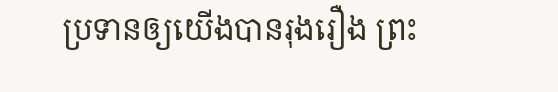ប្រទានឲ្យយើងបានរុងរឿង ព្រះ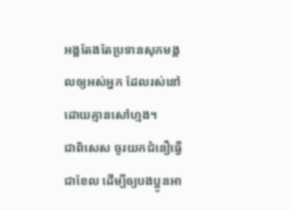អង្គតែងតែប្រទានសុភមង្គលឲ្យអស់អ្នក ដែលរស់នៅ ដោយគ្មានសៅហ្មង។
ជាពិសេស ចូរយកជំនឿធ្វើជាខែល ដើម្បីឲ្យបងប្អូនអា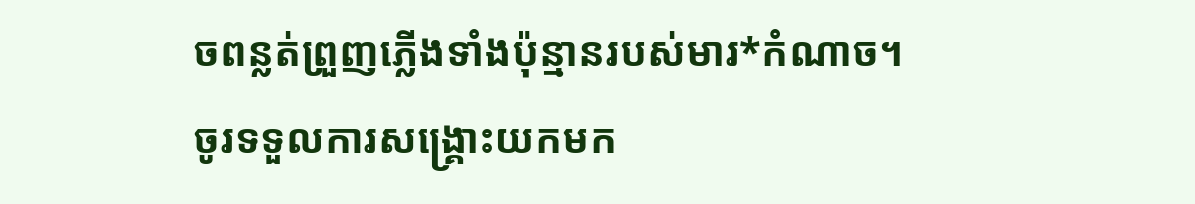ចពន្លត់ព្រួញភ្លើងទាំងប៉ុន្មានរបស់មារ*កំណាច។
ចូរទទួលការសង្គ្រោះយកមក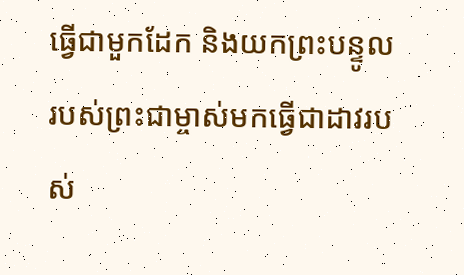ធ្វើជាមួកដែក និងយកព្រះបន្ទូលរបស់ព្រះជាម្ចាស់មកធ្វើជាដាវរបស់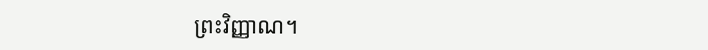ព្រះវិញ្ញាណ។